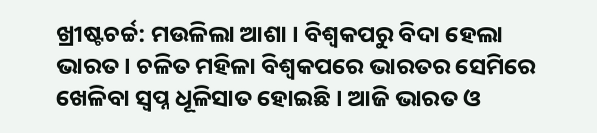ଖ୍ରୀଷ୍ଟଚର୍ଚ୍ଚ: ମଉଳିଲା ଆଶା । ବିଶ୍ୱକପରୁ ବିଦା ହେଲା ଭାରତ । ଚଳିତ ମହିଳା ବିଶ୍ବକପରେ ଭାରତର ସେମିରେ ଖେଳିବା ସ୍ବପ୍ନ ଧୂଳିସାତ ହୋଇଛି । ଆଜି ଭାରତ ଓ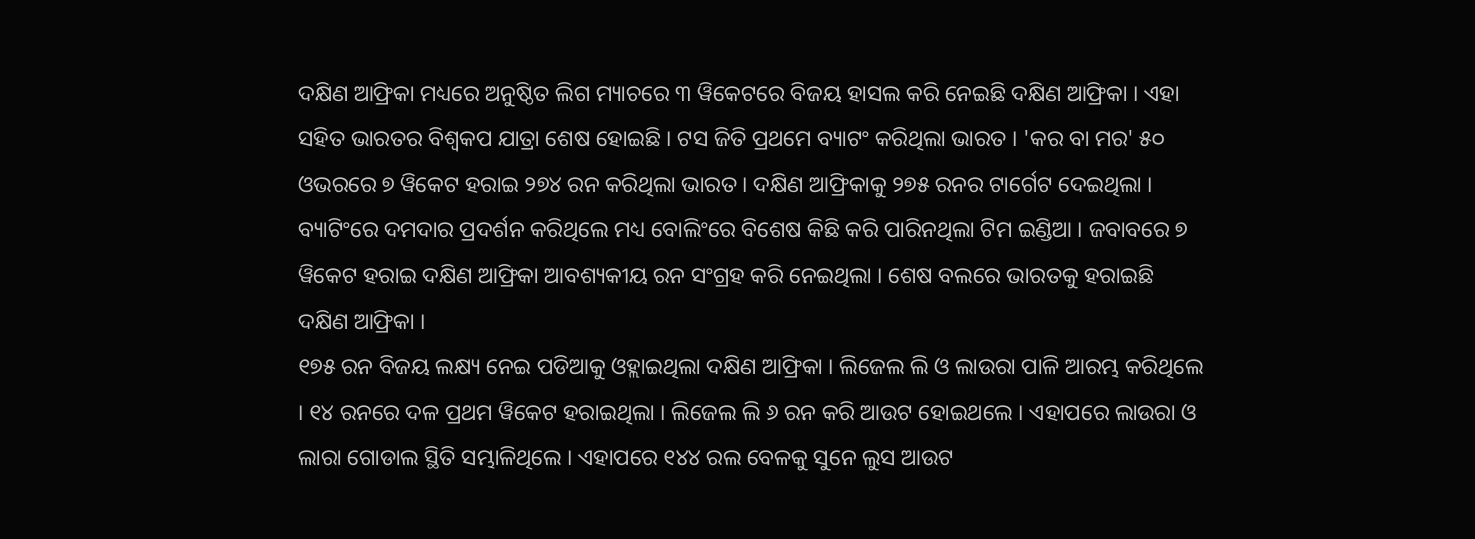ଦକ୍ଷିଣ ଆଫ୍ରିକା ମଧ୍ୟରେ ଅନୁଷ୍ଠିତ ଲିଗ ମ୍ୟାଚରେ ୩ ୱିକେଟରେ ବିଜୟ ହାସଲ କରି ନେଇଛି ଦକ୍ଷିଣ ଆଫ୍ରିକା । ଏହା ସହିତ ଭାରତର ବିଶ୍ବକପ ଯାତ୍ରା ଶେଷ ହୋଇଛି । ଟସ ଜିତି ପ୍ରଥମେ ବ୍ୟାଟଂ କରିଥିଲା ଭାରତ । 'କର ବା ମର' ୫୦ ଓଭରରେ ୭ ୱିକେଟ ହରାଇ ୨୭୪ ରନ କରିଥିଲା ଭାରତ । ଦକ୍ଷିଣ ଆଫ୍ରିକାକୁ ୨୭୫ ରନର ଟାର୍ଗେଟ ଦେଇଥିଲା । ବ୍ୟାଟିଂରେ ଦମଦାର ପ୍ରଦର୍ଶନ କରିଥିଲେ ମଧ୍ୟ ବୋଲିଂରେ ବିଶେଷ କିଛି କରି ପାରିନଥିଲା ଟିମ ଇଣ୍ଡିଆ । ଜବାବରେ ୭ ୱିକେଟ ହରାଇ ଦକ୍ଷିଣ ଆଫ୍ରିକା ଆବଶ୍ୟକୀୟ ରନ ସଂଗ୍ରହ କରି ନେଇଥିଲା । ଶେଷ ବଲରେ ଭାରତକୁ ହରାଇଛି ଦକ୍ଷିଣ ଆଫ୍ରିକା ।
୧୭୫ ରନ ବିଜୟ ଲକ୍ଷ୍ୟ ନେଇ ପଡିଆକୁ ଓହ୍ଲାଇଥିଲା ଦକ୍ଷିଣ ଆଫ୍ରିକା । ଲିଜେଲ ଲି ଓ ଲାଉରା ପାଳି ଆରମ୍ଭ କରିଥିଲେ । ୧୪ ରନରେ ଦଳ ପ୍ରଥମ ୱିକେଟ ହରାଇଥିଲା । ଲିଜେଲ ଲି ୬ ରନ କରି ଆଉଟ ହୋଇଥଲେ । ଏହାପରେ ଲାଉରା ଓ ଲାରା ଗୋଡାଲ ସ୍ଥିତି ସମ୍ଭାଳିଥିଲେ । ଏହାପରେ ୧୪୪ ରଲ ବେଳକୁ ସୁନେ ଲୁସ ଆଉଟ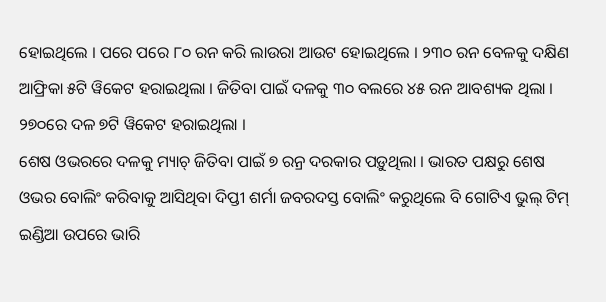ହୋଇଥିଲେ । ପରେ ପରେ ୮୦ ରନ କରି ଲାଉରା ଆଉଟ ହୋଇଥିଲେ । ୨୩୦ ରନ ବେଳକୁ ଦକ୍ଷିଣ ଆଫ୍ରିକା ୫ଟି ୱିକେଟ ହରାଇଥିଲା । ଜିତିବା ପାଇଁ ଦଳକୁ ୩୦ ବଲରେ ୪୫ ରନ ଆବଶ୍ୟକ ଥିଲା । ୨୭୦ରେ ଦଳ ୭ଟି ୱିକେଟ ହରାଇଥିଲା ।
ଶେଷ ଓଭରରେ ଦଳକୁ ମ୍ୟାଚ୍ ଜିତିବା ପାଇଁ ୭ ରନ୍ର ଦରକାର ପଡ଼ୁଥିଲା । ଭାରତ ପକ୍ଷରୁ ଶେଷ ଓଭର ବୋଲିଂ କରିବାକୁ ଆସିଥିବା ଦିପ୍ତୀ ଶର୍ମା ଜବରଦସ୍ତ ବୋଲିଂ କରୁଥିଲେ ବି ଗୋଟିଏ ଭୁଲ୍ ଟିମ୍ ଇଣ୍ଡିଆ ଉପରେ ଭାରି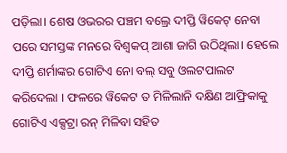ପଡ଼ିଲା। ଶେଷ ଓଭରର ପଞ୍ଚମ ବଲ୍ରେ ଦୀପ୍ତି ୱିକେଟ୍ ନେବା ପରେ ସମସ୍ତଙ୍କ ମନରେ ବିଶ୍ବକପ୍ ଆଶା ଜାଗି ଉଠିଥିଲା। ହେଲେ ଦୀପ୍ତି ଶର୍ମାଙ୍କର ଗୋଟିଏ ନୋ ବଲ୍ ସବୁ ଓଲଟପାଲଟ କରିଦେଲା । ଫଳରେ ୱିକେଟ ତ ମିଳିଲାନି ଦକ୍ଷିଣ ଆଫ୍ରିକାକୁ ଗୋଟିଏ ଏକ୍ସଟ୍ରା ରନ୍ ମିଳିବା ସହିତ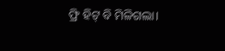ଫ୍ରି ହିଟ୍ ବି ମିଳିଗଲା।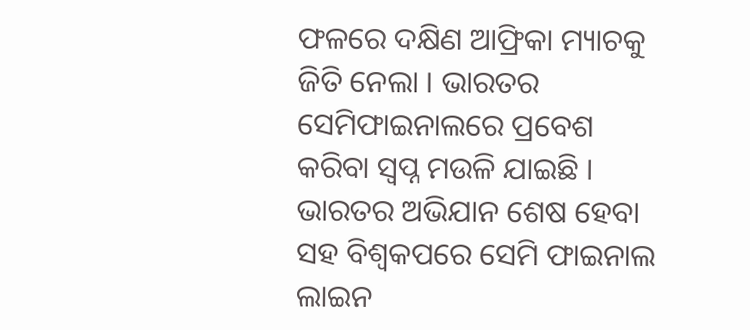ଫଳରେ ଦକ୍ଷିଣ ଆଫ୍ରିକା ମ୍ୟାଚକୁ ଜିତି ନେଲା । ଭାରତର ସେମିଫାଇନାଲରେ ପ୍ରବେଶ କରିବା ସ୍ବପ୍ନ ମଉଳି ଯାଇଛି ।
ଭାରତର ଅଭିଯାନ ଶେଷ ହେବା ସହ ବିଶ୍ବକପରେ ସେମି ଫାଇନାଲ ଲାଇନ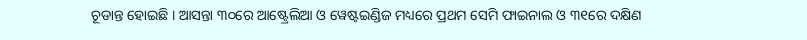ଚୂଡାନ୍ତ ହୋଇଛି । ଆସନ୍ତା ୩୦ରେ ଆଷ୍ଟ୍ରେଲିଆ ଓ ୱେଷ୍ଟଇଣ୍ଡିଜ ମଧ୍ୟରେ ପ୍ରଥମ ସେମି ଫାଇନାଲ ଓ ୩୧ରେ ଦକ୍ଷିଣ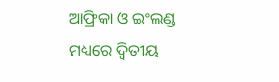ଆଫ୍ରିକା ଓ ଇଂଲଣ୍ଡ ମଧ୍ୟରେ ଦ୍ବିତୀୟ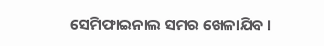ସେମିଫାଇନାଲ ସମର ଖେଳାଯିବ ।